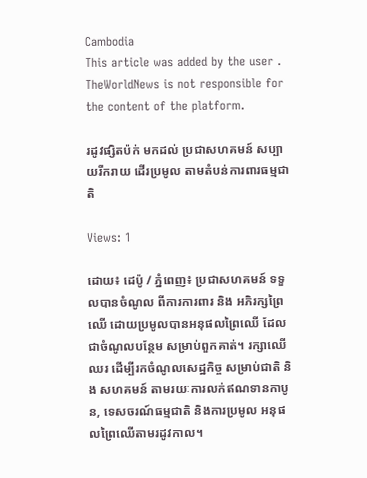Cambodia
This article was added by the user . TheWorldNews is not responsible for the content of the platform.

រដូវផ្សិតប៉ក់ មកដល់ ប្រជាសហគមន៍ សប្បាយរីករាយ ដើរប្រមូល តាមតំបន់ការពារធម្មជាតិ

Views: 1

ដោយ៖ ដេប៉ូ / ភ្នំពេញ៖ ប្រជាសហគមន៍ ទទួលបានចំណូល ពីការការពារ និង អភិរក្សព្រៃឈើ ដោយប្រមូលបានអនុផលព្រៃឈើ ដែលជាចំណូលបន្ថែម សម្រាប់ពួកគាត់។ រក្សាឈើឈរ ដើម្បីរកចំណូលសេដ្ឋកិច្ច សម្រាប់ជាតិ និង សហគមន៍ តាមរយៈការលក់ឥណទានកាបូន, ទេសចរណ៍ធម្មជាតិ និងការប្រមូល អនុផលព្រៃឈើតាមរដូវកាល។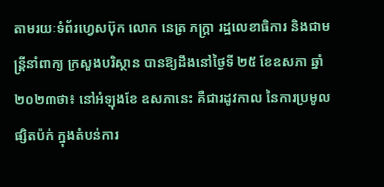តាមរយៈទំព័រហ្វេសប៊ុក លោក នេត្រ ភក្រ្តា រដ្ឋលេខាធិការ និងជាមន្រ្តីនាំពាក្យ ក្រសួងបរិស្ថាន បានឱ្យដឹងនៅថ្ងៃទី ២៥ ខែឧសភា ឆ្នាំ២០២៣ថា៖ នៅអំឡុងខែ ឧសភានេះ គឺជារដូវកាល នៃការប្រមូលផ្សិតប៉ក់ ក្នុងតំបន់ការ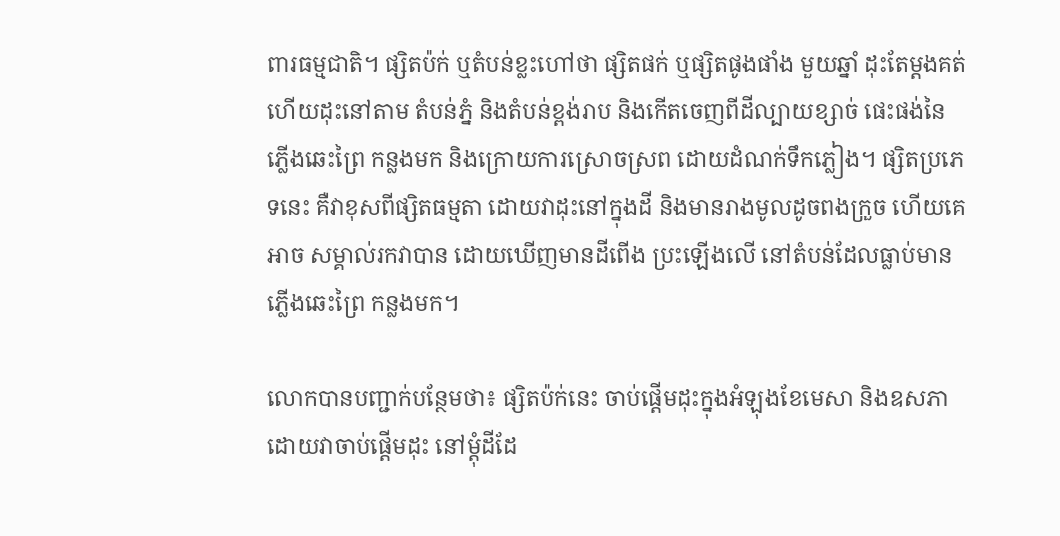ពារធម្មជាតិ។ ផ្សិតប៉ក់ ឬតំបន់ខ្លះហៅថា ផ្សិតផក់ ឬផ្សិតផូងផាំង មួយឆ្នាំ ដុះតែម្តងគត់ ហើយដុះនៅតាម តំបន់ភ្នំ និងតំបន់ខ្ពង់រាប និងកើតចេញពីដីល្បាយខ្សាច់ ផេះផង់នៃភ្លើងឆេះព្រៃ កន្លងមក និងក្រោយការស្រោចស្រព ដោយដំណក់ទឹកភ្លៀង។ ផ្សិតប្រភេទនេះ គឺវាខុសពីផ្សិតធម្មតា ដោយវាដុះនៅក្នុងដី និងមានរាងមូលដូចពងក្រួច ហើយគេអាច សម្គាល់រកវាបាន ដោយឃើញមានដីពើង ប្រះឡើងលើ នៅតំបន់ដែលធ្លាប់មាន ភ្លើងឆេះព្រៃ កន្លងមក។

លោកបានបញ្ជាក់បន្ថែមថា៖ ផ្សិតប៉ក់នេះ ចាប់ផ្តើមដុះក្នុងអំឡុងខែមេសា និងឧសភា ដោយវាចាប់ផ្តើមដុះ នៅម្តុំដីដែ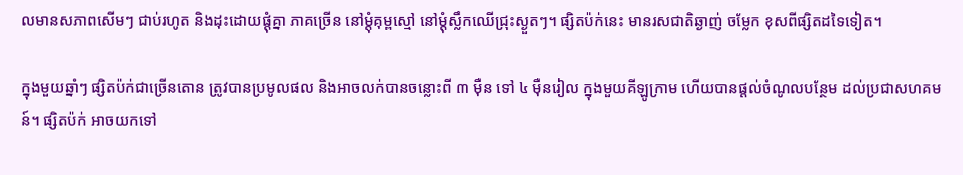លមានសភាពសើមៗ ជាប់រហូត និងដុះដោយផ្តុំគ្នា ភាគច្រើន នៅម្តុំគុម្ពស្មៅ នៅម្តុំស្លឹកឈើជ្រុះស្ងួតៗ។ ផ្សិតប៉ក់នេះ មានរសជាតិឆ្ងាញ់ ចម្លែក ខុសពីផ្សិតដទៃទៀត។

ក្នុងមួយឆ្នាំៗ ផ្សិតប៉ក់ជាច្រើនតោន ត្រូវបានប្រមូលផល និងអាចលក់បានចន្លោះពី ៣ ម៉ឺន ទៅ ៤ ម៉ឺនរៀល ក្នុងមួយគីឡូក្រាម ហើយបានផ្តល់ចំណូលបន្ថែម ដល់ប្រជាសហគមន៍។ ផ្សិតប៉ក់ អាចយកទៅ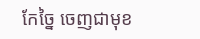កែច្នៃ ចេញជាមុខ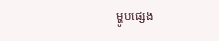ម្ហូបផ្សេង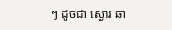ៗ ដូចជា ស្ងោរ ឆា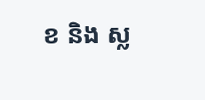ខ និង ស្ល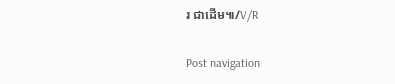រ ជាដើម៕/V/R

Post navigation